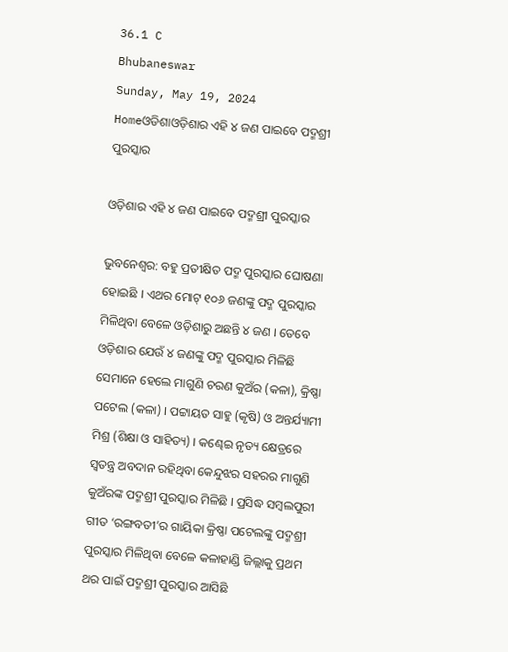36.1 C
Bhubaneswar
Sunday, May 19, 2024
Homeଓଡିଶାଓଡ଼ିଶାର ଏହି ୪ ଜଣ ପାଇବେ ପଦ୍ମଶ୍ରୀ ପୁରସ୍କାର

ଓଡ଼ିଶାର ଏହି ୪ ଜଣ ପାଇବେ ପଦ୍ମଶ୍ରୀ ପୁରସ୍କାର

ଭୁବନେଶ୍ୱର: ବହୁ ପ୍ରତୀକ୍ଷିତ ପଦ୍ମ ପୁରସ୍କାର ଘୋଷଣା ହୋଇଛି । ଏଥର ମୋଟ୍ ୧୦୬ ଜଣଙ୍କୁ ପଦ୍ମ ପୁରସ୍କାର ମିଳିଥିବା ବେଳେ ଓଡ଼ିଶାରୁ ଅଛନ୍ତି ୪ ଜଣ । ତେବେ ଓଡ଼ିଶାର ଯେଉଁ ୪ ଜଣଙ୍କୁ ପଦ୍ମ ପୁରସ୍କାର ମିଳିଛି ସେମାନେ ହେଲେ ମାଗୁଣି ଚରଣ କୁଅଁର (କଳା), କ୍ରିଷ୍ଣା ପଟେଲ (କଳା) । ପଟ୍ଟାୟତ ସାହୁ (କୃଷି) ଓ ଅନ୍ତର୍ଯ୍ୟାମୀ ମିଶ୍ର (ଶିକ୍ଷା ଓ ସାହିତ୍ୟ) । କଣ୍ଢେଇ ନୃତ୍ୟ କ୍ଷେତ୍ରରେ ସ୍ୱତନ୍ତ୍ର ଅବଦାନ ରହିଥିବା କେନ୍ଦୁଝର ସହରର ମାଗୁଣି କୁଅଁରଙ୍କ ପଦ୍ମଶ୍ରୀ ପୁରସ୍କାର ମିଳିଛି । ପ୍ରସିଦ୍ଧ ସମ୍ବଲପୁରୀ ଗୀତ ‘ରଙ୍ଗବତୀ’ର ଗାୟିକା କ୍ରିଷ୍ଣା ପଟେଲଙ୍କୁ ପଦ୍ମଶ୍ରୀ ପୁରସ୍କାର ମିଳିଥିବା ବେଳେ କଳାହାଣ୍ଡି ଜିଲ୍ଲାକୁ ପ୍ରଥମ ଥର ପାଇଁ ପଦ୍ମଶ୍ରୀ ପୁରସ୍କାର ଆସିଛି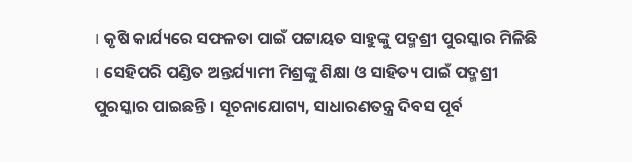। କୃଷି କାର୍ଯ୍ୟରେ ସଫଳତା ପାଇଁ ପଟ୍ଟାୟତ ସାହୁଙ୍କୁ ପଦ୍ମଶ୍ରୀ ପୁରସ୍କାର ମିଳିଛି । ସେହିପରି ପଣ୍ଡିତ ଅନ୍ତର୍ଯ୍ୟାମୀ ମିଶ୍ରଙ୍କୁ ଶିକ୍ଷା ଓ ସାହିତ୍ୟ ପାଇଁ ପଦ୍ମଶ୍ରୀ ପୁରସ୍କାର ପାଇଛନ୍ତି । ସୂଚନାଯୋଗ୍ୟ, ସାଧାରଣତନ୍ତ୍ର ଦିବସ ପୂର୍ବ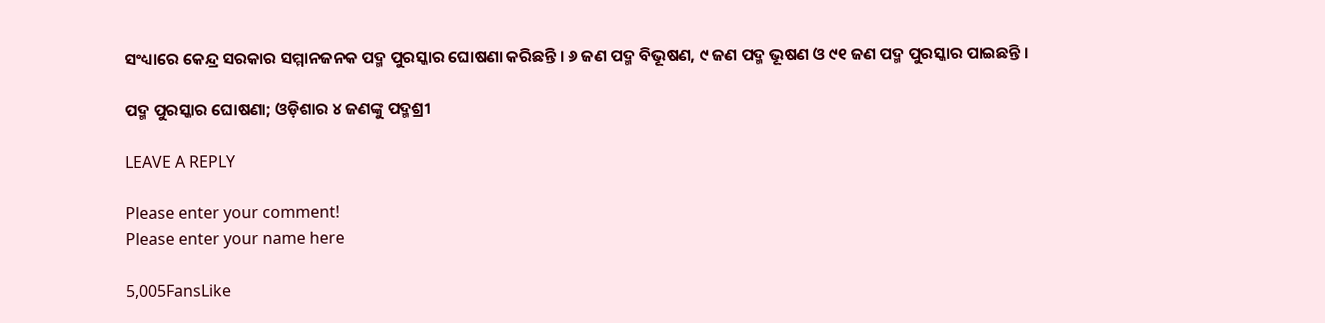ସଂଧ୍ୟାରେ କେନ୍ଦ୍ର ସରକାର ସମ୍ମାନଜନକ ପଦ୍ମ ପୁରସ୍କାର ଘୋଷଣା କରିଛନ୍ତି । ୬ ଜଣ ପଦ୍ମ ବିଭୂଷଣ, ୯ ଜଣ ପଦ୍ମ ଭୂଷଣ ଓ ୯୧ ଜଣ ପଦ୍ମ ପୁରସ୍କାର ପାଇଛନ୍ତି ।

ପଦ୍ମ ପୁରସ୍କାର ଘୋଷଣା; ଓଡ଼ିଶାର ୪ ଜଣଙ୍କୁ ପଦ୍ମଶ୍ରୀ

LEAVE A REPLY

Please enter your comment!
Please enter your name here

5,005FansLike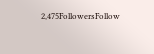2,475FollowersFollow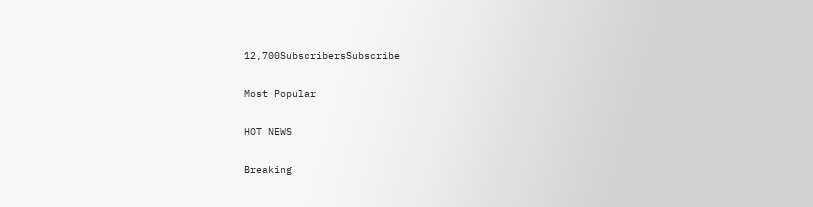12,700SubscribersSubscribe

Most Popular

HOT NEWS

Breaking